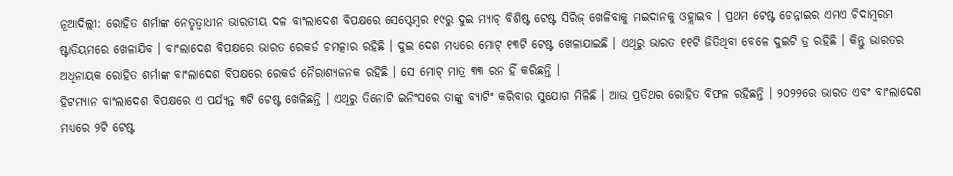ନୂଆଦିଲ୍ଲୀ: ରୋହିତ ଶର୍ମାଙ୍କ ନେତୃତ୍ୱାଧୀନ ଭାରତୀୟ ଦଳ ବାଂଲାଦେଶ ବିପକ୍ଷରେ ସେପ୍ଟେମ୍ବର ୧୯ରୁ ଦୁଇ ମ୍ୟାଚ୍ ବିଶିଷ୍ଟ ଟେଷ୍ଟ ସିରିଜ୍ ଖେଳିବାକୁ ମଇଦାନକୁ ଓହ୍ଲାଇବ । ପ୍ରଥମ ଟେଷ୍ଟ ଚେନ୍ନାଇର ଏମଏ ଚିଦାମ୍ବରମ ଷ୍ଟାଡିୟମରେ ଖେଳାଯିବ । ବାଂଲାଦେଶ ବିପକ୍ଷରେ ଭାରତ ରେକର୍ଡ ଚମତ୍କାର ରହିଛି । ଦୁଇ ଦେଶ ମଧ୍ୟରେ ମୋଟ୍ ୧୩ଟି ଟେଷ୍ଟ ଖେଳାଯାଇଛି । ଏଥିରୁ ଭାରତ ୧୧ଟି ଜିତିଥିବା ବେଳେ ଦୁଇଟି ଡ୍ର ରହିଛି । କିନ୍ତୁ ଭାରତର ଅଧିନାୟକ ରୋହିତ ଶର୍ମାଙ୍କ ବାଂଲାଦେଶ ବିପକ୍ଷରେ ରେକର୍ଡ ନୈରାଶ୍ୟଜନକ ରହିଛି । ସେ ମୋଟ୍ ମାତ୍ର ୩୩ ରନ ହିଁ କରିଛନ୍ତି ।
ହିଟମ୍ୟାନ ବାଂଲାଦେଶ ବିପକ୍ଷରେ ଏ ପର୍ଯ୍ୟନ୍ତ ୩ଟି ଟେଷ୍ଟ ଖେଳିଛନ୍ତି । ଏଥିରୁ ତିନୋଟି ଇନିଂସରେ ତାଙ୍କୁ ବ୍ୟାଟିଂ କରିବାର ସୁଯୋଗ ମିଳିଛି । ଆଉ ପ୍ରତିଥର ରୋହିତ ବିଫଳ ରହିଛନ୍ତି । ୨୦୨୨ରେ ଭାରତ ଏବଂ ବାଂଲାଦେଶ ମଧ୍ୟରେ ୨ଟି ଟେଷ୍ଟ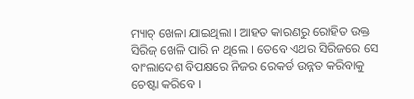ମ୍ୟାଚ୍ ଖେଳା ଯାଇଥିଲା । ଆହତ କାରଣରୁ ରୋହିତ ଉକ୍ତ ସିରିଜ୍ ଖେଳି ପାରି ନ ଥିଲେ । ତେବେ ଏଥର ସିରିଜରେ ସେ ବାଂଲାଦେଶ ବିପକ୍ଷରେ ନିଜର ରେକର୍ଡ ଉନ୍ନତ କରିବାକୁ ଚେଷ୍ଟା କରିବେ ।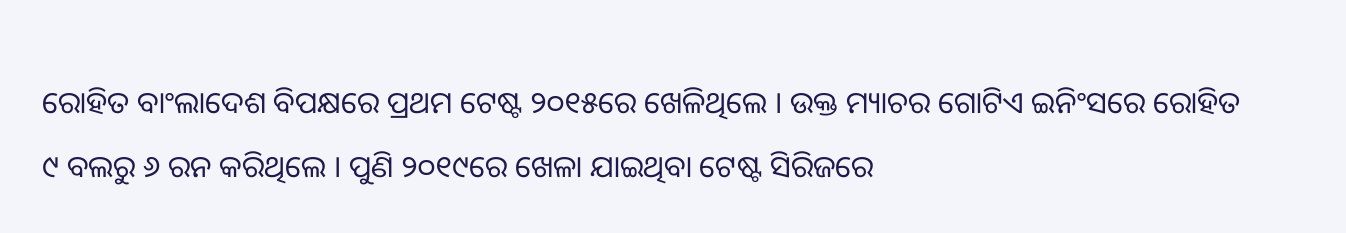ରୋହିତ ବାଂଲାଦେଶ ବିପକ୍ଷରେ ପ୍ରଥମ ଟେଷ୍ଟ ୨୦୧୫ରେ ଖେଳିଥିଲେ । ଉକ୍ତ ମ୍ୟାଚର ଗୋଟିଏ ଇନିଂସରେ ରୋହିତ ୯ ବଲରୁ ୬ ରନ କରିଥିଲେ । ପୁଣି ୨୦୧୯ରେ ଖେଳା ଯାଇଥିବା ଟେଷ୍ଟ ସିରିଜରେ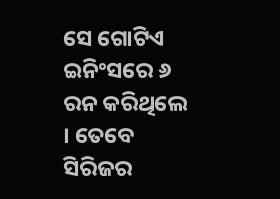ସେ ଗୋଟିଏ ଇନିଂସରେ ୬ ରନ କରିଥିଲେ । ତେବେ ସିରିଜର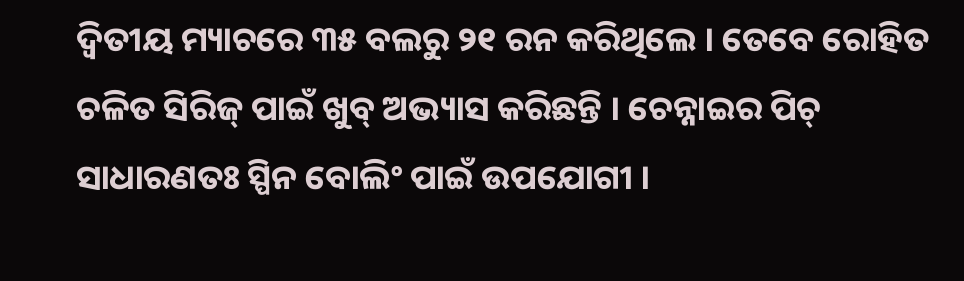ଦ୍ୱିତୀୟ ମ୍ୟାଚରେ ୩୫ ବଲରୁ ୨୧ ରନ କରିଥିଲେ । ତେବେ ରୋହିତ ଚଳିତ ସିରିଜ୍ ପାଇଁ ଖୁବ୍ ଅଭ୍ୟାସ କରିଛନ୍ତି । ଚେନ୍ନାଇର ପିଚ୍ ସାଧାରଣତଃ ସ୍ପିନ ବୋଲିଂ ପାଇଁ ଉପଯୋଗୀ ।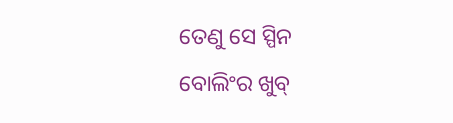ତେଣୁ ସେ ସ୍ପିନ ବୋଲିଂର ଖୁବ୍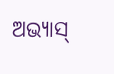ଅଭ୍ୟାସ୍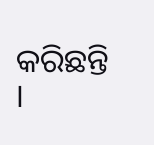କରିଛନ୍ତି ।